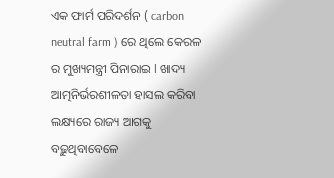ଏକ ଫାର୍ମ ପରିଦର୍ଶନ ( carbon neutral farm ) ରେ ଥିଲେ କେରଳ ର ମୁଖ୍ୟମନ୍ତ୍ରୀ ପିନାରାଇ l ଖାଦ୍ୟ ଆତ୍ମନିର୍ଭରଶୀଳତା ହାସଲ କରିବା ଲକ୍ଷ୍ୟରେ ରାଜ୍ୟ ଆଗକୁ ବଢ଼ୁଥିବାବେଳେ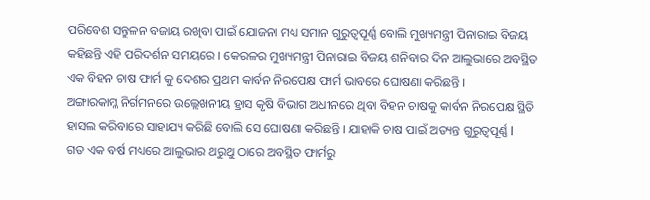ପରିବେଶ ସନ୍ତୁଳନ ବଜାୟ ରଖିବା ପାଇଁ ଯୋଜନା ମଧ୍ୟ ସମାନ ଗୁରୁତ୍ୱପୂର୍ଣ୍ଣ ବୋଲି ମୁଖ୍ୟମନ୍ତ୍ରୀ ପିନାରାଇ ବିଜୟ କହିଛନ୍ତି ଏହି ପରିଦର୍ଶନ ସମୟରେ । କେରଳର ମୁଖ୍ୟମନ୍ତ୍ରୀ ପିନାରାଇ ବିଜୟ ଶନିବାର ଦିନ ଆଲୁଭାରେ ଅବସ୍ଥିତ ଏକ ବିହନ ଚାଷ ଫାର୍ମ କୁ ଦେଶର ପ୍ରଥମ କାର୍ବନ ନିରପେକ୍ଷ ଫାର୍ମ ଭାବରେ ଘୋଷଣା କରିଛନ୍ତି ।
ଅଙ୍ଗାରକାମ୍ଳ ନିର୍ଗମନରେ ଉଲ୍ଲେଖନୀୟ ହ୍ରାସ କୃଷି ବିଭାଗ ଅଧୀନରେ ଥିବା ବିହନ ଚାଷକୁ କାର୍ବନ ନିରପେକ୍ଷ ସ୍ଥିତି ହାସଲ କରିବାରେ ସାହାଯ୍ୟ କରିଛି ବୋଲି ସେ ଘୋଷଣା କରିଛନ୍ତି । ଯାହାକି ଚାଷ ପାଇଁ ଅତ୍ୟନ୍ତ ଗୁରୁତ୍ୱପୂର୍ଣ୍ଣ l
ଗତ ଏକ ବର୍ଷ ମଧ୍ୟରେ ଆଲୁଭାର ଥରୁଥୁ ଠାରେ ଅବସ୍ଥିତ ଫାର୍ମରୁ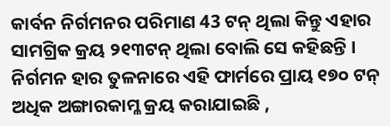କାର୍ବନ ନିର୍ଗମନର ପରିମାଣ 43 ଟନ୍ ଥିଲା କିନ୍ତୁ ଏହାର ସାମଗ୍ରିକ କ୍ରୟ ୨୧୩ଟନ୍ ଥିଲା ବୋଲି ସେ କହିଛନ୍ତି । ନିର୍ଗମନ ହାର ତୁଳନାରେ ଏହି ଫାର୍ମରେ ପ୍ରାୟ ୧୭୦ ଟନ୍ ଅଧିକ ଅଙ୍ଗାରକାମ୍ଳ କ୍ରୟ କରାଯାଇଛି ,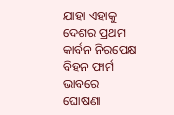ଯାହା ଏହାକୁ ଦେଶର ପ୍ରଥମ କାର୍ବନ ନିରପେକ୍ଷ ବିହନ ଫାର୍ମ ଭାବରେ ଘୋଷଣା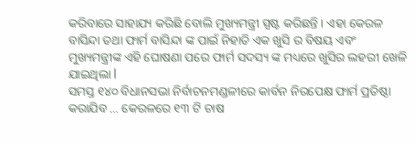କରିବାରେ ସାହାଯ୍ୟ କରିଛି ବୋଲି ମୁଖ୍ୟମନ୍ତ୍ରୀ ସ୍ପଷ୍ଟ କରିଛନ୍ତି । ଏହା କେରଳ ବାସିନ୍ଦା ତଥା ଫାର୍ମ ବାସିନ୍ଦା ଙ୍କ ପାଇଁ ନିହାତି ଏକ ଖୁସି ର ବିଷୟ ଏବଂ ମୁଖ୍ୟମନ୍ତ୍ରୀଙ୍କ ଏହି ଘୋଷଣା ପରେ ଫାର୍ମ ସଦସ୍ୟ ଙ୍କ ମଧ୍ୟରେ ଖୁସିର ଲହରୀ ଖେଳି ଯାଇଥିଲା l
ସମସ୍ତ ୧୪୦ ବିଧାନସଭା ନିର୍ବାଚନମଣ୍ଡଳୀରେ କାର୍ବନ ନିରପେକ୍ଷ ଫାର୍ମ ପ୍ରତିଷ୍ଠା କରାଯିବ ... କେରଳରେ ୧୩ ଟି ଚାଷ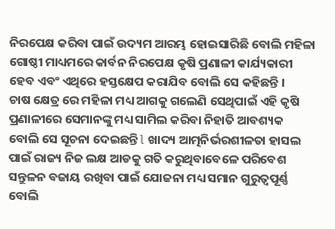ନିରପେକ୍ଷ କରିବା ପାଇଁ ଉଦ୍ୟମ ଆରମ୍ଭ ହୋଇସାରିଛି ବୋଲି ମହିଳା ଗୋଷ୍ଠୀ ମାଧ୍ୟମରେ କାର୍ବନ ନିରପେକ୍ଷ କୃଷି ପ୍ରଣାଳୀ କାର୍ଯ୍ୟକାରୀ ହେବ ଏବଂ ଏଥିରେ ହସ୍ତକ୍ଷେପ କରାଯିବ ବୋଲି ସେ କହିଛନ୍ତି ।
ଚାଷ କ୍ଷେତ୍ର ରେ ମହିଳା ମଧ୍ୟ ଆଗକୁ ଗଲେଣି ସେଥିପାଇଁ ଏହି କୃଷି ପ୍ରଣାଳୀରେ ସେମାନଙ୍କୁ ମଧ୍ୟ ସାମିଲ କରିବା ନିହାତି ଆବଶ୍ୟକ ବୋଲି ସେ ସୂଚନା ଦେଇଛନ୍ତି l ଖାଦ୍ୟ ଆତ୍ମନିର୍ଭରଶୀଳତା ହାସଲ ପାଇଁ ରାଜ୍ୟ ନିଜ ଲକ୍ଷ ଆଡକୁ ଗତି କରୁଥିବାବେଳେ ପରିବେଶ ସନ୍ତୁଳନ ବଜାୟ ରଖିବା ପାଇଁ ଯୋଜନା ମଧ୍ୟ ସମାନ ଗୁରୁତ୍ୱପୂର୍ଣ୍ଣ ବୋଲି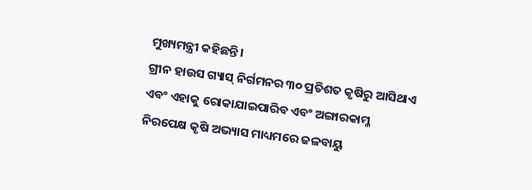ମୁଖ୍ୟମନ୍ତ୍ରୀ କହିଛନ୍ତି।
ଗ୍ରୀନ ହାଉସ ଗ୍ୟାସ୍ ନିର୍ଗମନର ୩୦ ପ୍ରତିଶତ କୃଷିରୁ ଆସିଥାଏ ଏବଂ ଏହାକୁ ରୋକାଯାଇପାରିବ ଏବଂ ଅଙ୍ଗାରକାମ୍ଳ ନିରପେକ୍ଷ କୃଷି ଅଭ୍ୟାସ ମାଧ୍ୟମରେ ଜଳବାୟୁ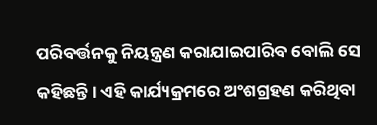ପରିବର୍ତ୍ତନକୁ ନିୟନ୍ତ୍ରଣ କରାଯାଇପାରିବ ବୋଲି ସେ କହିଛନ୍ତି । ଏହି କାର୍ଯ୍ୟକ୍ରମରେ ଅଂଶଗ୍ରହଣ କରିଥିବା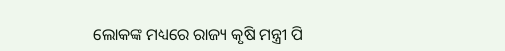ଲୋକଙ୍କ ମଧ୍ୟରେ ରାଜ୍ୟ କୃଷି ମନ୍ତ୍ରୀ ପି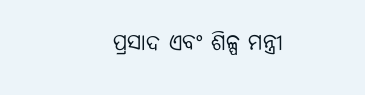ପ୍ରସାଦ ଏବଂ ଶିଳ୍ପ ମନ୍ତ୍ରୀ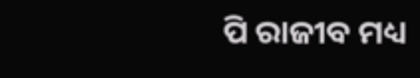ପି ରାଜୀବ ମଧ୍ୟ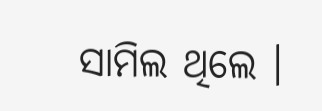ସାମିଲ ଥିଲେ ।